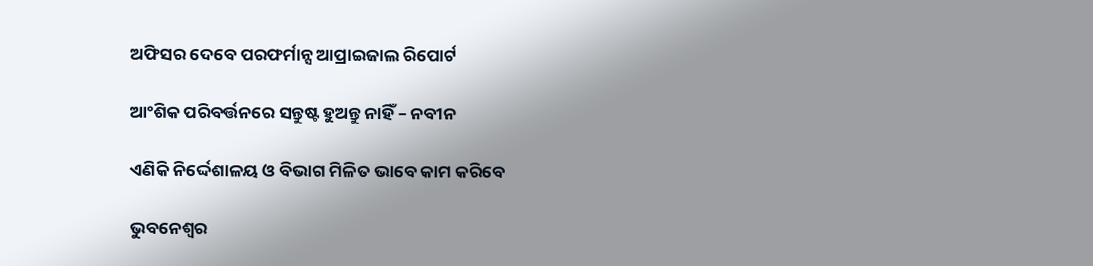ଅଫିସର ଦେବେ ପରଫର୍ମାନ୍ସ ଆପ୍ରାଇଜାଲ ରିପୋର୍ଟ

ଆଂଶିକ ପରିବର୍ତ୍ତନରେ ସନ୍ତୁଷ୍ଟ ହୁଅନ୍ତୁ ନାହିଁ – ନବୀନ

ଏଣିକି ନିର୍ଦ୍ଦେଶାଳୟ ଓ ବିଭାଗ ମିଳିତ ଭାବେ କାମ କରିବେ

ଭୁବନେଶ୍ବର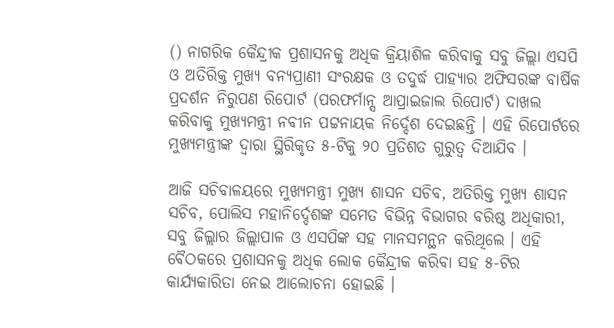() ନାଗରିକ କୈନ୍ଦ୍ରୀକ ପ୍ରଶାସନକୁ ଅଧିକ କ୍ରିୟାଶିଳ କରିବାକୁ ସବୁ ଜିଲ୍ଲା ଏସପି ଓ ଅତିରିକ୍ତ ମୁଖ୍ୟ ବନ୍ୟପ୍ରାଣୀ ସଂରକ୍ଷକ ଓ ତଦୁର୍ଦ୍ଧ ପାହ୍ୟାର ଅଫିସରଙ୍କ ବାର୍ଷିକ ପ୍ରଦର୍ଶନ ନିରୁପଣ ରିପୋର୍ଟ (ପରଫର୍ମାନ୍ସ ଆପ୍ରାଇଜାଲ ରିପୋର୍ଟ) ଦାଖଲ କରିବାକୁ ମୁଖ୍ୟମନ୍ତ୍ରୀ ନବୀନ ପଟ୍ଟନାୟକ ନିର୍ଦ୍ଦେଶ ଦେଇଛନ୍ତି । ଏହି ରିପୋର୍ଟରେ ମୁଖ୍ୟମନ୍ତ୍ରୀଙ୍କ ଦ୍ବାରା ସ୍ଥିରିକୃତ ୫-ଟିକୁ ୨୦ ପ୍ରତିଶତ ଗୁରୁତ୍ବ ଦିଆଯିବ ।

ଆଜି ସଚିବାଳୟରେ ମୁଖ୍ୟମନ୍ତ୍ରୀ ମୁଖ୍ୟ ଶାସନ ସଚିବ, ଅତିରିକ୍ତ ମୁଖ୍ୟ ଶାସନ ସଚିବ, ପୋଲିସ ମହାନିର୍ଦ୍ଦେଶଙ୍କ ସମେତ ବିଭିନ୍ନ ବିଭାଗର ବରିଷ୍ଠ ଅଧିକାରୀ, ସବୁ ଜିଲ୍ଲାର ଜିଲ୍ଲାପାଳ ଓ ଏସପିଙ୍କ ସହ ମାନସମନ୍ଥନ କରିଥିଲେ । ଏହି ବୈଠକରେ ପ୍ରଶାସନକୁ ଅଧିକ ଲୋକ କୈନ୍ଦ୍ରୀକ କରିବା ସହ ୫-ଟିର କାର୍ଯ୍ୟକାରିତା ନେଇ ଆଲୋଚନା ହୋଇଛି ।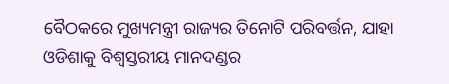ବୈଠକରେ ମୁଖ୍ୟମନ୍ତ୍ରୀ ରାଜ୍ୟର ତିନୋଟି ପରିବର୍ତ୍ତନ, ଯାହା ଓଡିଶାକୁ ବିଶ୍ୱସ୍ତରୀୟ ମାନଦଣ୍ଡର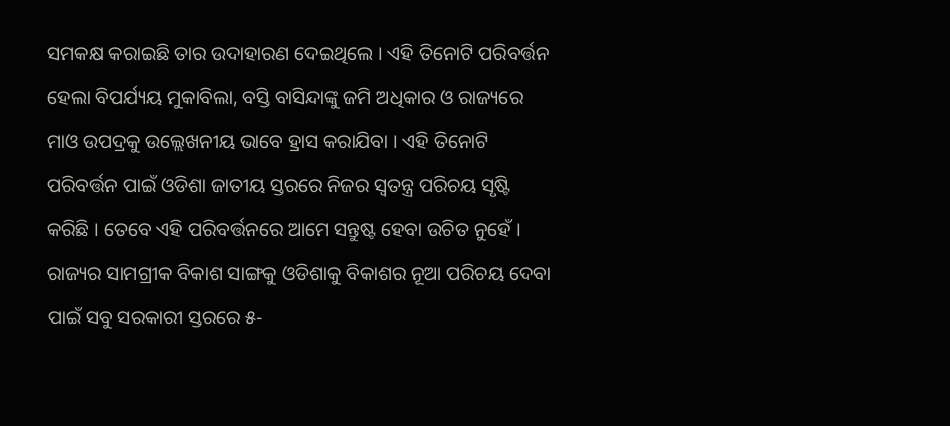ସମକକ୍ଷ କରାଇଛି ତାର ଉଦାହାରଣ ଦେଇଥିଲେ । ଏହି ତିନୋଟି ପରିବର୍ତ୍ତନ ହେଲା ବିପର୍ଯ୍ୟୟ ମୁକାବିଲା, ବସ୍ତି ବାସିନ୍ଦାଙ୍କୁ ଜମି ଅଧିକାର ଓ ରାଜ୍ୟରେ ମାଓ ଉପଦ୍ରକୁ ଉଲ୍ଲେଖନୀୟ ଭାବେ ହ୍ରାସ କରାଯିବା । ଏହି ତିନୋଟି ପରିବର୍ତ୍ତନ ପାଇଁ ଓଡିଶା ଜାତୀୟ ସ୍ତରରେ ନିଜର ସ୍ୱତନ୍ତ୍ର ପରିଚୟ ସୃଷ୍ଟି କରିଛି । ତେବେ ଏହି ପରିବର୍ତ୍ତନରେ ଆମେ ସନ୍ତୁଷ୍ଟ ହେବା ଉଚିତ ନୁହେଁ । ରାଜ୍ୟର ସାମଗ୍ରୀକ ବିକାଶ ସାଙ୍ଗକୁ ଓଡିଶାକୁ ବିକାଶର ନୂଆ ପରିଚୟ ଦେବା ପାଇଁ ସବୁ ସରକାରୀ ସ୍ତରରେ ୫-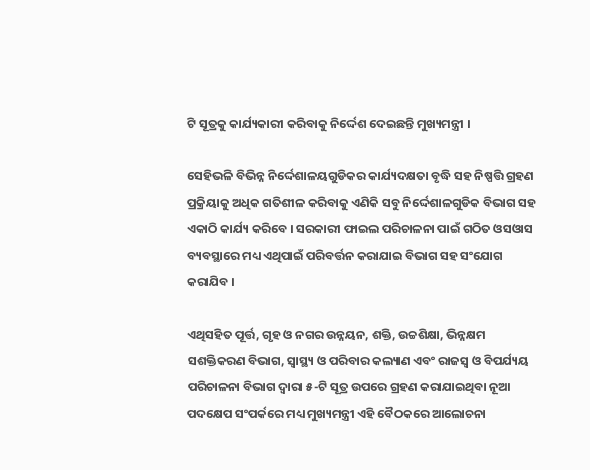ଟି ସୂତ୍ରକୁ କାର୍ଯ୍ୟକାରୀ କରିବାକୁ ନିର୍ଦ୍ଦେଶ ଦେଇଛନ୍ତି ମୁଖ୍ୟମନ୍ତ୍ରୀ ।

ସେହିଭଳି ବିଭିନ୍ନ ନିର୍ଦ୍ଦେଶାଳୟଗୁଡିକର କାର୍ଯ୍ୟଦକ୍ଷତା ବୃଦ୍ଧି ସହ ନିଷ୍ପତ୍ତି ଗ୍ରହଣ ପ୍ରକ୍ରିୟାକୁ ଅଧିକ ଗତିଶୀଳ କରିବାକୁ ଏଣିକି ସବୁ ନିର୍ଦ୍ଦେଶାଳଗୁଡିକ ବିଭାଗ ସହ ଏକାଠି କାର୍ଯ୍ୟ କରିବେ । ସରକାରୀ ଫାଇଲ ପରିଚାଳନା ପାଇଁ ଗଠିତ ଓସଓାସ ବ୍ୟବସ୍ଥାରେ ମଧ୍ୟ ଏଥିପାଇଁ ପରିବର୍ତ୍ତନ କରାଯାଇ ବିଭାଗ ସହ ସଂଯୋଗ କରାଯିବ ।

ଏଥିସହିତ ପୂର୍ତ୍ତ, ଗୃହ ଓ ନଗର ଉନ୍ନୟନ, ଶକ୍ତି, ଉଚ୍ଚଶିକ୍ଷା, ଭିନ୍ନକ୍ଷମ ସଶକ୍ତିକରଣ ବିଭାଗ, ସ୍ବାସ୍ଥ୍ୟ ଓ ପରିବାର କଲ୍ୟାଣ ଏବଂ ରାଜସ୍ବ ଓ ବିପର୍ଯ୍ୟୟ ପରିଚାଳନା ବିଭାଗ ଦ୍ବାରା ୫-ଟି ସୂତ୍ର ଉପରେ ଗ୍ରହଣ କରାଯାଇଥିବା ନୂଆ ପଦକ୍ଷେପ ସଂପର୍କରେ ମଧ୍ୟ ମୁଖ୍ୟମନ୍ତ୍ରୀ ଏହି ବୈଠକରେ ଆଲୋଚନା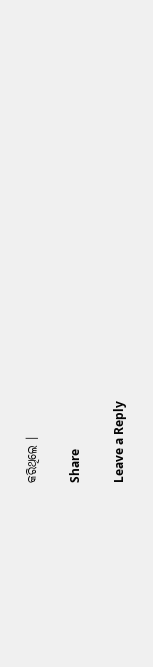କରିଥିଲେ ।

Share

Leave a Reply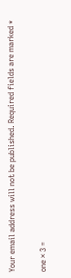Your email address will not be published. Required fields are marked *

one × 3 =